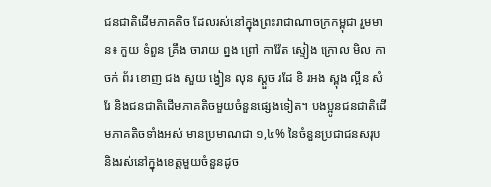ជនជាតិដើមភាគតិច ដែលរស់នៅក្នុងព្រះរាជាណាចក្រកម្ពុជា រួមមាន៖ កួយ ទំពួន គ្រឹង ចារាយ ព្នង ព្រៅ កាវ៉ែត ស្ទៀង ក្រោល មិល កាចក់ ព័រ ខោញ ជង សួយ ង្វៀន លុន ស្ដួច រដែ ខិ រអង ស្ពុង ល្អីន សំរែ និងជនជាតិដើមភាគតិចមួយចំនួនផ្សេងទៀត។ បងប្អូនជនជាតិដើមភាគតិចទាំងអស់ មានប្រមាណជា ១,៤% នៃចំនួនប្រជាជនសរុប និងរស់នៅក្នុងខេត្តមួយចំនួនដូច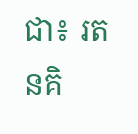ជា៖ រតនគិ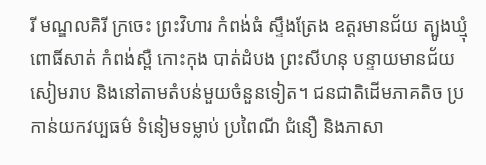រី មណ្ឌលគិរី ក្រចេះ ព្រះវិហារ កំពង់ធំ ស្ទឹងត្រែង ឧត្តរមានជ័យ ត្បូងឃ្មុំ ពោធិ៍សាត់ កំពង់ស្ពឺ កោះកុង បាត់ដំបង ព្រះសីហនុ បន្ទាយមានជ័យ សៀមរាប និងនៅតាមតំបន់មួយចំនួនទៀត។ ជនជាតិដើមភាគតិច ប្រកាន់យកវប្បធម៌ ទំនៀមទម្លាប់ ប្រពៃណី ជំនឿ និងភាសា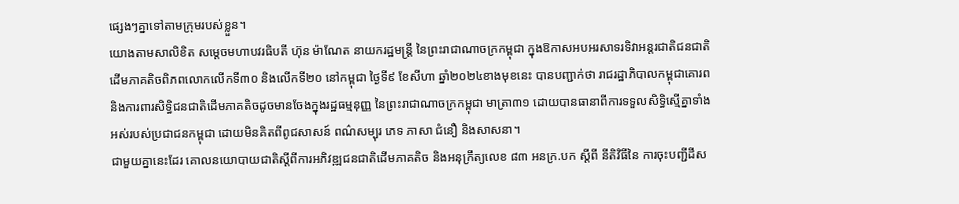ផ្សេងៗគ្នាទៅតាមក្រុមរបស់ខ្លួន។
យោងតាមសាលិខិត សម្តេចមហាបវរធិបតី ហ៊ុន ម៉ាណែត នាយករដ្ឋមន្ត្រី នៃព្រះរាជាណាចក្រកម្ពុជា ក្នុងឱកាសអបអរសាទរទិវាអន្ដរជាតិជនជាតិដើមភាគតិចពិភពលោកលើកទី៣០ និងលើកទី២០ នៅកម្ពុជា ថ្ងៃទី៩ ខែសីហា ឆ្នាំ២០២៤ខាងមុខនេះ បានបញ្ជាក់ថា រាជរដ្ឋាភិបាលកម្ពុជាគោរព និងការពារសិទ្ធិជនជាតិដើមភាគតិចដូចមានចែងក្នុងរដ្ឋធម្មនុញ្ញ នៃព្រះរាជាណាចក្រកម្ពុជា មាត្រា៣១ ដោយបានធានាពីការទទួលសិទ្ធិស្មើគ្នាទាំងអស់របស់ប្រជាជនកម្ពុជា ដោយមិនគិតពីពូជសាសន៍ ពណ៌សម្បុរ ភេទ ភាសា ជំនឿ និងសាសនា។
ជាមួយគ្នានេះដែរ គោលនយោបាយជាតិស្តីពីការអភិវឌ្ឍជនជាតិដើមភាគតិច និងអនុក្រឹត្យលេខ ៨៣ អនក្រ.បក ស្ដីពី នីតិវិធីនៃ ការចុះបញ្ជីដីស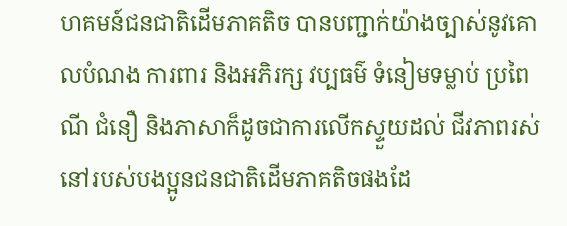ហគមន៍ជនជាតិដើមភាគតិច បានបញ្ជាក់យ៉ាងច្បាស់នូវគោលបំណង ការពារ និងអភិរក្ស វប្បធម៌ ទំនៀមទម្លាប់ ប្រពៃណី ជំនឿ និងភាសាក៏ដូចជាការលើកស្ទួយដល់ ជីវភាពរស់នៅរបស់បងប្អូនជនជាតិដើមភាគតិចផងដែ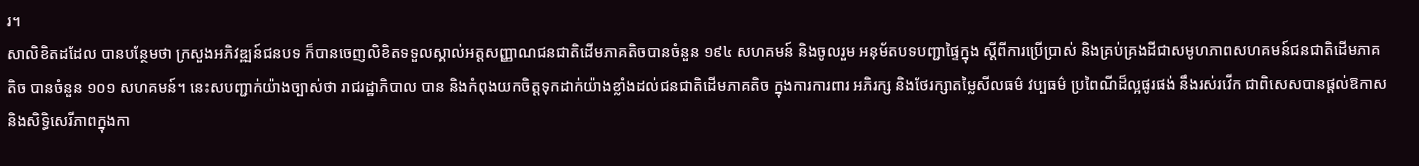រ។
សាលិខិតដដែល បានបន្ថែមថា ក្រសួងអភិវឌ្ឍន៍ជនបទ ក៏បានចេញលិខិតទទួលស្គាល់អត្តសញ្ញាណជនជាតិដើមភាគតិចបានចំនួន ១៩៤ សហគមន៍ និងចូលរួម អនុម័តបទបញ្ជាផ្ទៃក្នុង ស្តីពីការប្រើប្រាស់ និងគ្រប់គ្រងដីជាសមូហភាពសហគមន៍ជនជាតិដើមភាគតិច បានចំនួន ១០១ សហគមន៍។ នេះសបញ្ជាក់យ៉ាងច្បាស់ថា រាជរដ្ឋាភិបាល បាន និងកំពុងយកចិត្តទុកដាក់យ៉ាងខ្លាំងដល់ជនជាតិដើមភាគតិច ក្នុងការការពារ អភិរក្ស និងថែរក្សាតម្លៃសីលធម៌ វប្បធម៌ ប្រពៃណីដ៏ល្អផូរផង់ នឹងរស់រវើក ជាពិសេសបានផ្ដល់ឱកាស និងសិទ្ធិសេរីភាពក្នុងកា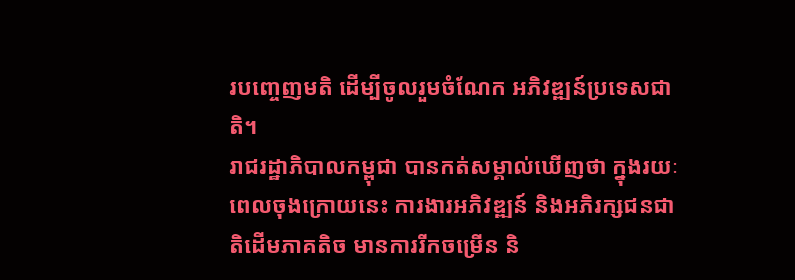របញ្ចេញមតិ ដើម្បីចូលរួមចំណែក អភិវឌ្ឍន៍ប្រទេសជាតិ។
រាជរដ្ឋាភិបាលកម្ពុជា បានកត់សម្គាល់ឃើញថា ក្នុងរយៈពេលចុងក្រោយនេះ ការងារអភិវឌ្ឍន៍ និងអភិរក្សជនជាតិដើមភាគតិច មានការរីកចម្រើន និ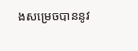ងសម្រេចបាននូវ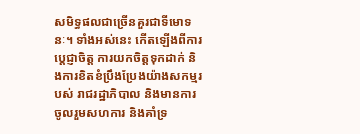សមិទ្ធផលជាច្រើនគួរជាទីមោទនៈ។ ទាំងអស់នេះ កើតឡើងពីការប្តេជ្ញាចិត្ត ការយកចិត្តទុកដាក់ និងការខិតខំប្រឹងប្រែងយ៉ាងសកម្មរបស់ រាជរដ្ឋាភិបាល និងមានការចូលរួមសហការ និងគាំទ្រ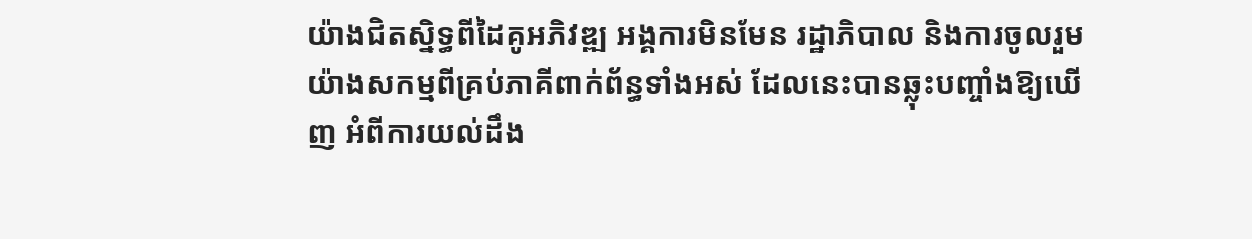យ៉ាងជិតស្និទ្ធពីដៃគូអភិវឌ្ឍ អង្គការមិនមែន រដ្ឋាភិបាល និងការចូលរួមយ៉ាងសកម្មពីគ្រប់ភាគីពាក់ព័ន្ធទាំងអស់ ដែលនេះបានឆ្លុះបញ្ចាំងឱ្យឃើញ អំពីការយល់ដឹង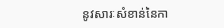នូវសារៈសំខាន់នៃកា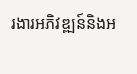រងារអភិវឌ្ឍន៍និងអ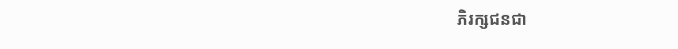ភិរក្សជនជា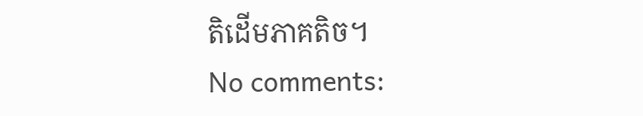តិដើមភាគតិច។
No comments: